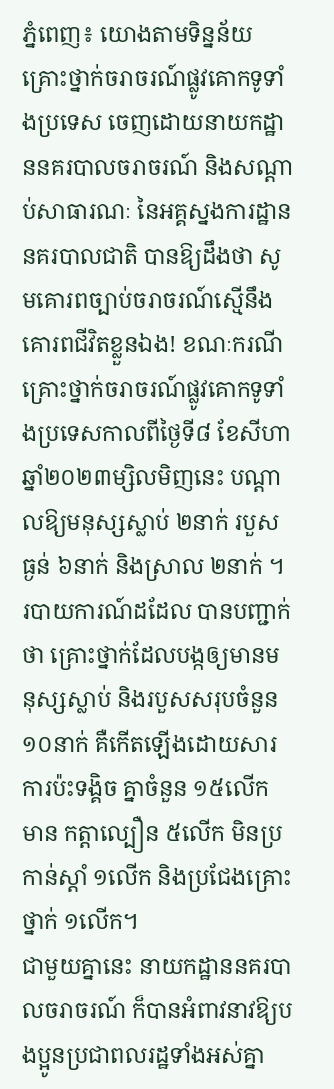ភ្នំពេញ៖ យោងតាមទិន្នន័យគ្រោះថ្នាក់ចរាចរណ៍ផ្លូវគោកទូទាំងប្រទេស ចេញដោយនាយកដ្ឋាននគរបាលចរាចរណ៍ និងសណ្តាប់សាធារណៈ នៃអគ្គស្នងការដ្ឋាននគរបាលជាតិ បានឱ្យដឹងថា សូមគោរពច្បាប់ចរាចរណ៍ស្មើនឹងគោរពជីវិតខ្លួនឯង! ខណៈករណីគ្រោះថ្នាក់ចរាចរណ៍ផ្លូវគោកទូទាំងប្រទេសកាលពីថ្ងៃទី៨ ខែសីហា ឆ្នាំ២០២៣ម្សិលមិញនេះ បណ្តាលឱ្យមនុស្សស្លាប់ ២នាក់ របួសធ្ងន់ ៦នាក់ និងស្រាល ២នាក់ ។
របាយការណ៍ដដែល បានបញ្ជាក់ថា គ្រោះថ្នាក់ដែលបង្កឲ្យមានមនុស្សស្លាប់ និងរបួសសរុបចំនួន ១០នាក់ គឺកើតឡើងដោយសារការប៉ះទង្គិច គ្នាចំនួន ១៥លើក មាន កត្តាល្បឿន ៥លើក មិនប្រកាន់ស្តាំ ១លើក និងប្រជែងគ្រោះថ្នាក់ ១លើក។
ជាមួយគ្នានេះ នាយកដ្ឋាននគរបាលចរាចរណ៍ ក៏បានអំពាវនាវឱ្យបងប្អូនប្រជាពលរដ្ឋទាំងអស់គ្នា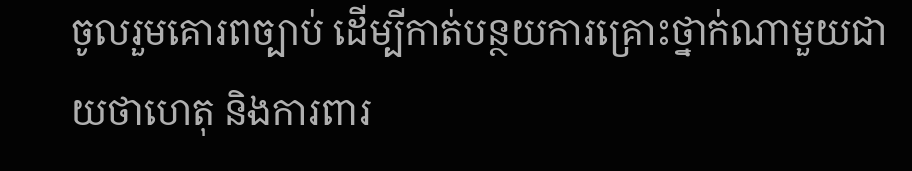ចូលរួមគោរពច្បាប់ ដើម្បីកាត់បន្ថយការគ្រោះថ្នាក់ណាមួយជាយថាហេតុ និងការពារ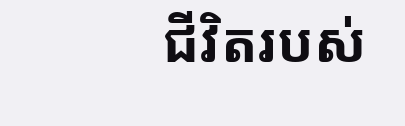ជីវិតរបស់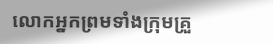លោកអ្នកព្រមទាំងក្រុមគ្រួ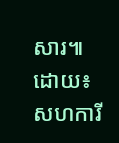សារ៕
ដោយ៖ សហការី